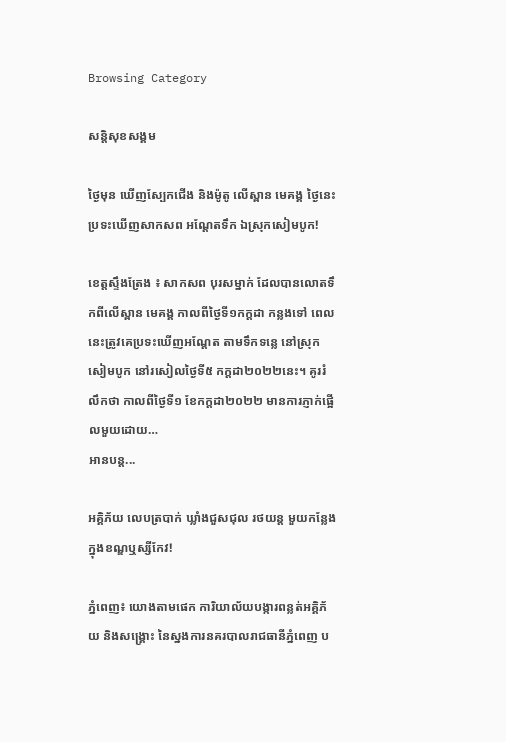Browsing Category

សន្តិសុខសង្គម

ថ្ងៃមុន ឃើញស្បែកជើង និងម៉ូតូ លើស្ពាន មេគង្គ ថ្ងៃនេះ ប្រទះឃើញសាកសព អណ្តែតទឹក ឯស្រុកសៀមបូក!

ខេត្តស្ទឹងត្រែង ៖ សាកសព បុរសម្នាក់ ដែលបានលោតទឹកពីលើស្ពាន មេគង្គ កាលពីថ្ងៃទី១កក្ដដា កន្លងទៅ ពេលនេះត្រូវគេប្រទះឃើញអណ្តែត តាមទឹកទន្លេ នៅស្រុកសៀមបូក នៅរសៀលថ្ងៃទី៥ កក្តដា២០២២នេះ។ គូររំលឹកថា កាលពីថ្ងៃទី១ ខែកក្តដា២០២២ មានការភ្ញាក់ផ្អើលមួយដោយ…
អានបន្ត...

អគ្គិភ័យ លេបត្របាក់ ឃ្លាំងជួសជុល រថយន្ត មួយកន្លែង ក្នុងខណ្ឌឬស្សីកែវ!

ភ្នំពេញ៖ យោងតាមផេក ការិយាល័យបង្ការពន្លត់អគ្គិភ័យ និងសង្គ្រោះ នៃស្នងការនគរបាលរាជធានីភ្នំពេញ ប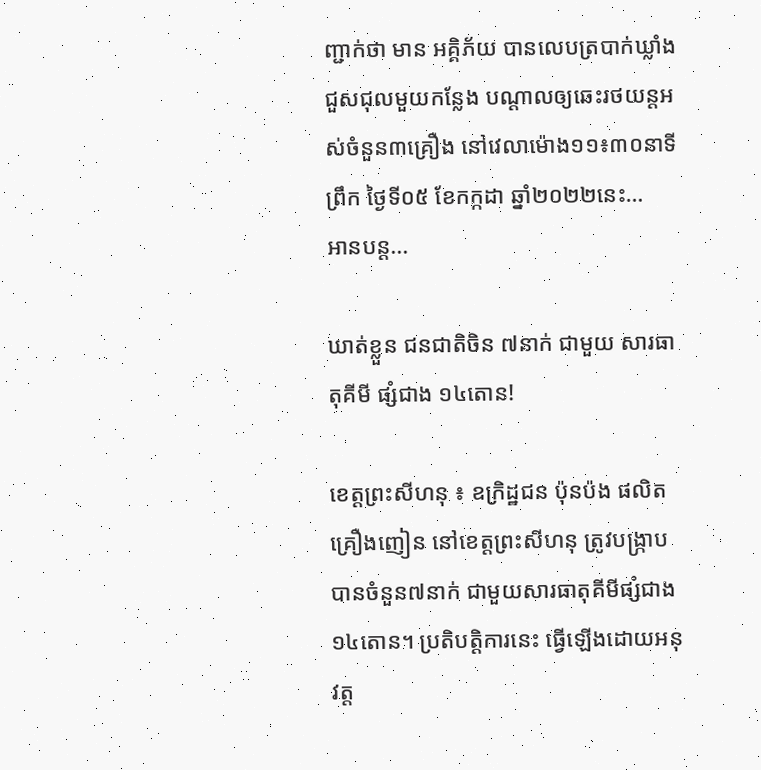ញ្ជាក់ថា មាន អគ្គិភ័យ បានលេបត្របាក់ឃ្លាំងជួសជុលមួយកន្លែង បណ្ដាលឲ្យឆេះរថយន្តអស់ចំនួន៣គ្រឿង នៅវេលាម៉ោង១១៖៣០នាទីព្រឹក ថ្ងៃទី០៥ ខែកក្កដា ឆ្នាំ២០២២នេះ…
អានបន្ត...

ឃាត់ខ្លួន ជនជាតិចិន ៧នាក់ ជាមួយ សារធាតុគីមី ផ្សំជាង ១៤តោន!

ខេត្តព្រះសីហនុ ៖ ឧក្រិដ្ឋជន ប៉ុនប៉ង ផលិតគ្រឿងញៀន នៅខេត្តព្រះសីហនុ ត្រូវបង្ក្រាបបានចំនួន៧នាក់ ជាមួយសារធាតុគីមីផ្សំជាង១៤តោន។ ប្រតិបត្តិការនេះ ធ្វើឡើងដោយអនុវត្ត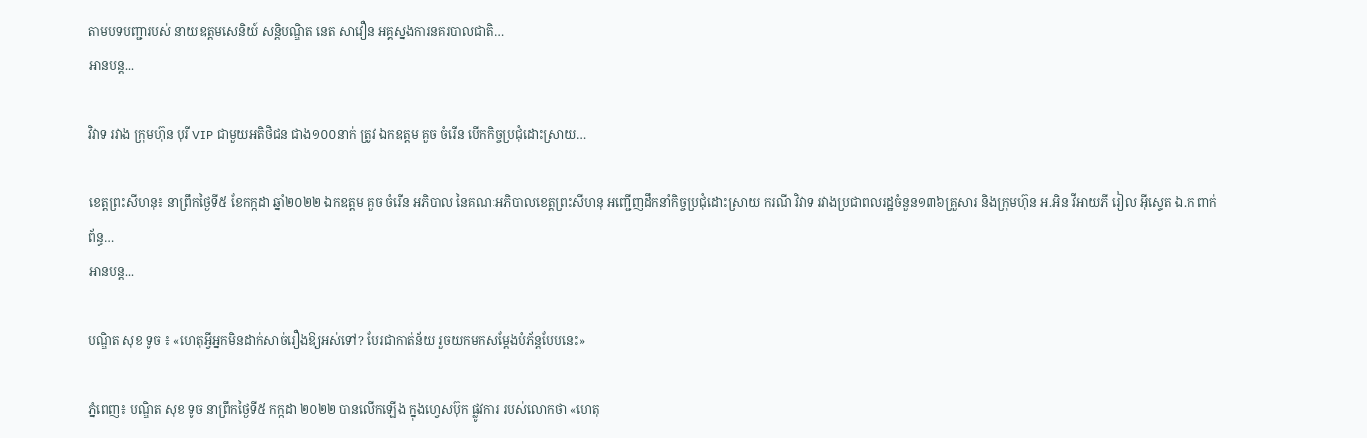តាមបទបញ្ជារបស់ នាយឧត្ដមសេនិយ៍ សន្តិបណ្ឌិត នេត សាវឿន អគ្គស្នងការនគរបាលជាតិ…
អានបន្ត...

វិវាទ រវាង ក្រុមហ៊ុន បុរី VIP ជាមួយអតិថិជន ជាង១០០នាក់ ត្រូវ ឯកឧត្តម គួច ចំរើន បើកកិច្ចប្រជុំដោះស្រាយ…

ខេត្តព្រះសីហនុ៖ នាព្រឹកថ្ងៃទី៥ ខែកក្កដា ឆ្នាំ២០២២ ឯកឧត្តម គួច ចំរើន អភិបាល នៃគណៈអភិបាលខេត្តព្រះសីហនុ អញ្ជើញដឹកនាំកិច្ចប្រជុំដោះស្រាយ ករណី វិវាទ រវាងប្រជាពលរដ្ឋចំនួន១៣៦គ្រួសារ និងក្រុមហ៊ុន អ.អិន វីអាយភី រៀល អ៊ីស្ទេត ឯ.ក ពាក់ព័ន្ធ…
អានបន្ត...

បណ្ឌិត សុខ ទូច ៖ «ហេតុអ្វីអ្នកមិនដាក់សាច់រឿងឱ្យអស់ទៅ? បែរជាកាត់ន័យ រួចយកមកសម្តែងបំភ័ន្តបែបនេះ»

ភ្នំពេញ៖ បណ្ឌិត សុខ ទូច នាព្រឹកថ្ងៃទី៥ កក្កដា ២០២២ បានលើកឡើង ក្នុងហ្វេសប៊ុក ផ្លូវការ របស់លោកថា «ហេតុ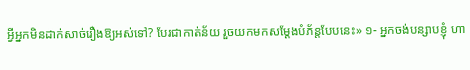អ្វីអ្នកមិនដាក់សាច់រឿងឱ្យអស់ទៅ? បែរជាកាត់ន័យ រួចយកមកសម្តែងបំភ័ន្តបែបនេះ» ១- អ្នកចង់បន្សាបខ្ញុំ ហា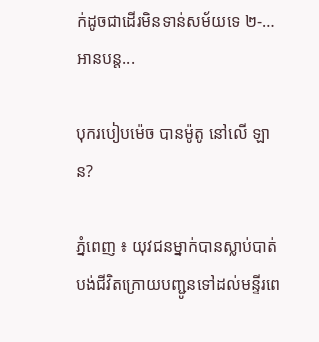ក់ដូចជាដើរមិនទាន់សម័យទេ ២-…
អានបន្ត...

បុករបៀបម៉េច បានម៉ូតូ នៅលើ ឡាន?

ភ្នំពេញ ៖ យុវជនម្នាក់បានស្លាប់បាត់បង់ជីវិតក្រោយបញ្ជូនទៅដល់មន្ទីរពេ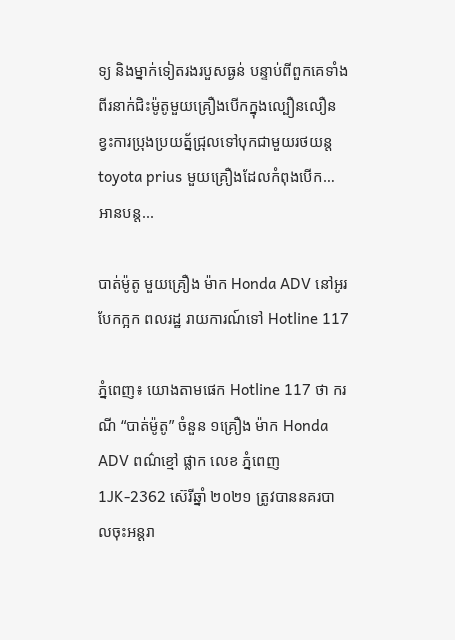ទ្យ និងម្នាក់ទៀតរងរបួសធ្ងន់ បន្ទាប់ពីពួកគេទាំងពីរនាក់ជិះម៉ូតូមួយគ្រឿងបេីកក្នុងល្បឿនលឿនខ្វះការប្រុងប្រយត្ន័ជ្រុលទៅបុកជាមួយរថយន្តtoyota prius មួយគ្រឿងដែលកំពុងបេីក…
អានបន្ត...

បាត់ម៉ូតូ មួយគ្រឿង ម៉ាក Honda ADV នៅអូរបែកក្អក ពលរដ្ឋ រាយការណ៍ទៅ Hotline 117

ភ្នំពេញ៖ យោងតាមផេក Hotline 117 ថា ករណី “បាត់ម៉ូតូ” ចំនួន ១គ្រឿង ម៉ាក Honda ADV ពណ៌ខ្មៅ ផ្លាក លេខ ភ្នំពេញ 1JK-2362 ស៊េរីឆ្នាំ ២០២១ ត្រូវបាននគរបាលចុះអន្ដរា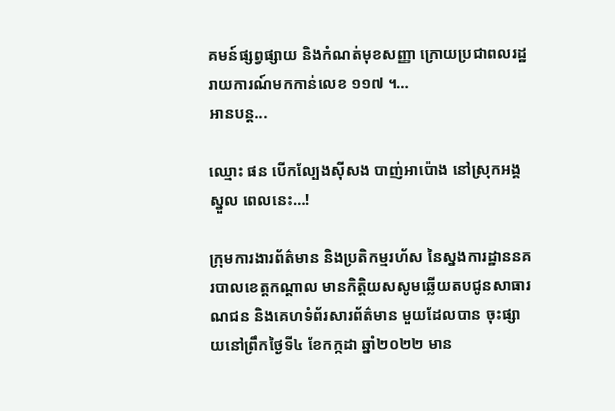គមន៍ផ្សព្វផ្សាយ និងកំណត់មុខសញ្ញា ក្រោយប្រជាពលរដ្ឋរាយការណ៍មកកាន់លេខ ១១៧ ។…
អានបន្ត...

ឈ្មោះ ផន បើកល្បែងស៊ីសង បាញ់អាប៉ោង នៅស្រុកអង្គស្នួល ពេលនេះ…!

ក្រុមការងារព័ត៌មាន និងប្រតិកម្មរហ័ស នៃស្នងការដ្ឋាននគរបាលខេត្តកណ្តាល មានកិត្តិយសសូមឆ្លើយតបជូនសាធារណជន និងគេហទំព័រសារព័ត៌មាន មួយដែលបាន ចុះផ្សាយនៅព្រឹកថ្ងៃទី៤ ខែកក្កដា ឆ្នាំ២០២២ មាន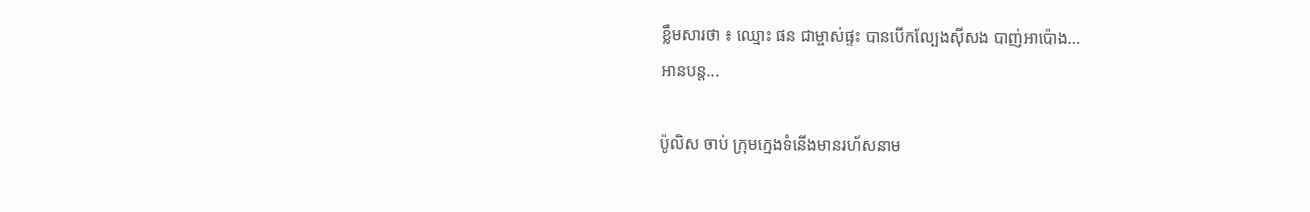ខ្លឹមសារថា ៖ ឈ្មោះ ផន ជាម្ចាស់ផ្ទះ បានបើកល្បែងស៊ីសង បាញ់អាប៉ោង…
អានបន្ត...

ប៉ូលិស ចាប់ ក្រុមក្មេងទំនើងមានរហ័សនាម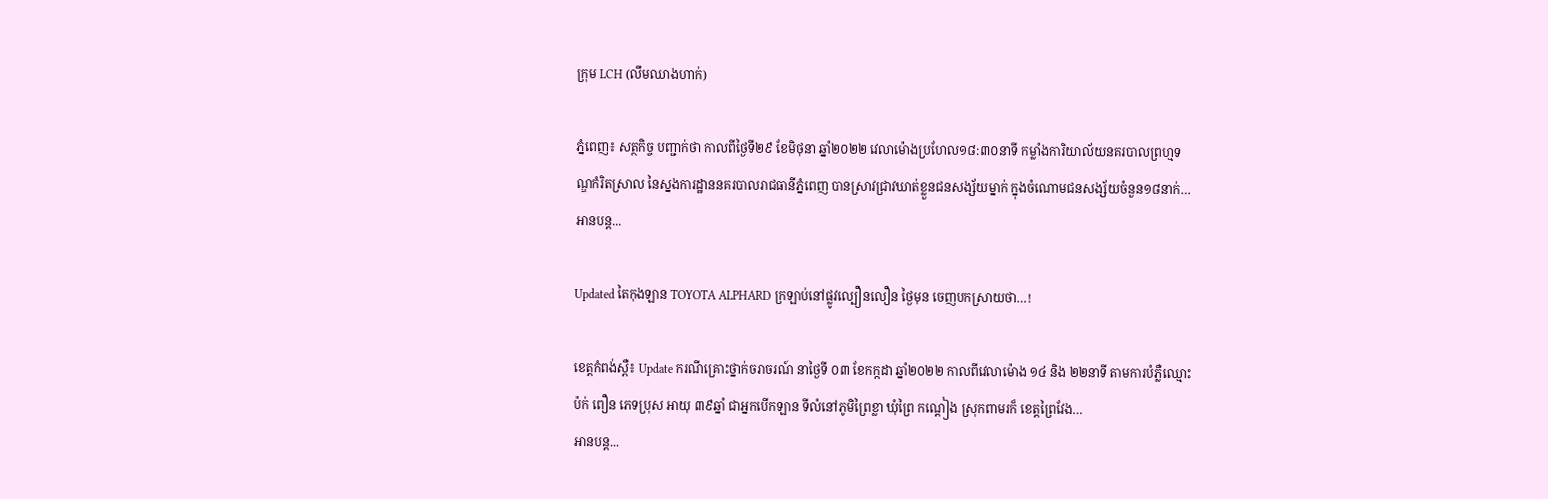ក្រុម LCH (លឹមឈាងហាក់)

ភ្នំពេញ៖ សត្ថកិច្ច បញ្ជាក់ថា កាលពីថ្ងៃទី២៩ ខែមិថុនា ឆ្នាំ២០២២ វេលាម៉ោងប្រហែល១៨:៣០នាទី កម្លាំងការិយាល័យនគរបាលព្រហ្មទណ្ឌកំរិតស្រាល នៃស្នងការដ្ឋាននគរបាលរាជធានីភ្នំពេញ បានស្រាវជ្រាវឃាត់ខ្លួនជនសង្ស័យម្នាក់ ក្នុងចំណោមជនសង្ស័យចំនួន១៨នាក់…
អានបន្ត...

Updated តៃកុងឡាន TOYOTA ALPHARD ក្រឡាប់នៅផ្លូវល្បឿនលឿន ថ្ងៃមុន ចេញបកស្រាយថា…!

ខេត្តកំពង់ស្ពឺ៖ Update ករណីគ្រោះថ្នាក់ចរាចរណ៍ នាថ្ងៃទី ០៣ ខែកក្កដា ឆ្នាំ២០២២ កាលពីវេលាម៉ោង ១៤ និង ២២នាទី តាមការបំភ្លឺឈ្មោះ ប៉ក់ ពឿន ភេទប្រុស អាយុ ៣៩ឆ្នាំ ជាអ្នកបេីកឡាន ទីលំនៅភូមិព្រៃខ្លា ឃុំព្រៃ កណ្ដៀង ស្រុកពាមរក៏ ខេត្តព្រៃវែង…
អានបន្ត...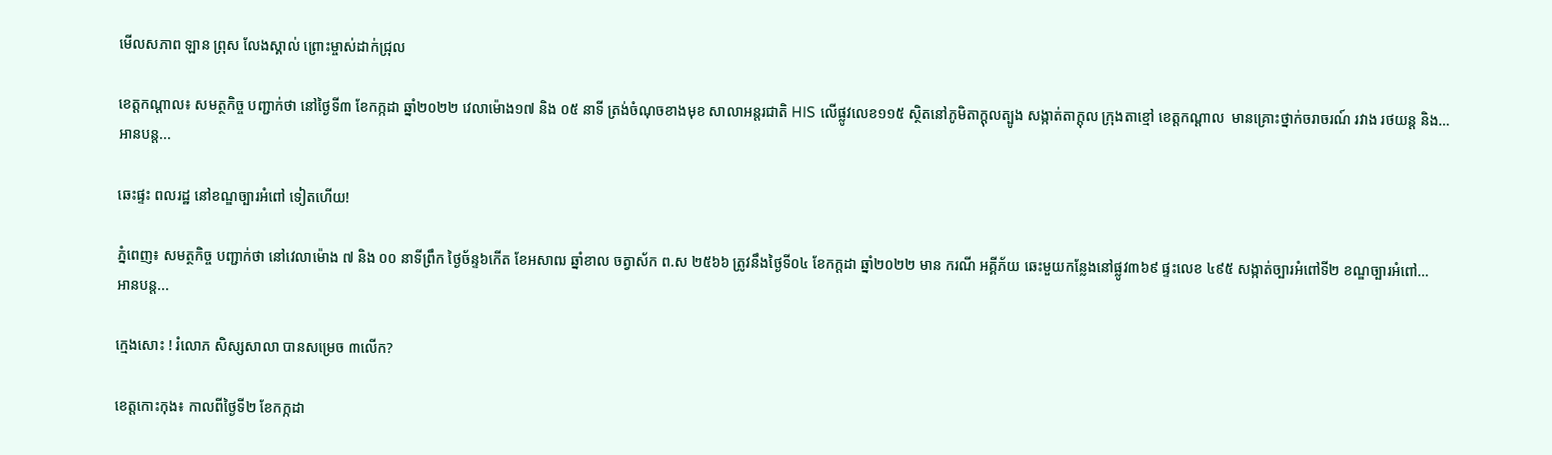មើលសភាព ឡាន ព្រុស លែងស្គាល់ ព្រោះម្ចាស់ដាក់ជ្រុល

ខេត្តកណ្តាល៖ សមត្ថកិច្ច បញ្ជាក់ថា នៅថ្ងៃទី៣ ខែកក្កដា ឆ្នាំ២០២២ វេលាម៉ោង១៧ និង ០៥ នាទី ត្រង់ចំណុចខាងមុខ សាលាអន្តរជាតិ HIS លើផ្លូវលេខ១១៥ ស្ថិតនៅភូមិតាក្ដុលត្បូង សង្កាត់តាក្ដុល ក្រុងតាខ្មៅ ខេត្តកណ្ដាល  មានគ្រោះថ្នាក់ចរាចរណ៍ រវាង រថយន្ត និង…
អានបន្ត...

ឆេះផ្ទះ ពលរដ្ឋ នៅខណ្ឌច្បារអំពៅ ទៀតហើយ!

ភ្នំពេញ៖ សមត្ថកិច្ច បញ្ជាក់ថា នៅវេលាម៉ោង ៧ និង ០០ នាទីព្រឹក ថ្ងៃច័ន្ទ៦កើត ខែអសាឍ ឆ្នាំខាល ចត្វាស័ក ព.ស ២៥៦៦ ត្រូវនឹងថ្ងៃទី០៤ ខែកក្តដា ឆ្នាំ២០២២ មាន ករណី អគ្គីភ័យ ឆេះមួយកន្លែងនៅផ្លូវ៣៦៩ ផ្ទះលេខ ៤៩៥ សង្កាត់ច្បារអំពៅទី២ ខណ្ឌច្បារអំពៅ…
អានបន្ត...

ក្មេងសោះ ! រំលោភ សិស្សសាលា បានសម្រេច ៣លើក?

ខេត្តកោះកុង៖ កាលពីថ្ងៃទី២ ខែកក្កដា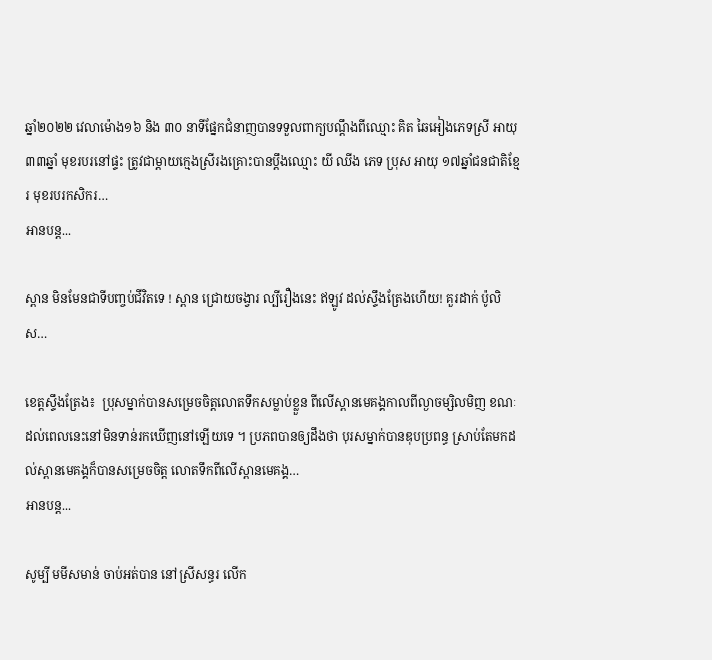ឆ្នាំ២០២២ វេលាម៉ោង១៦ និង ៣០ នាទីផ្នែកជំនាញបានទទួលពាក្យបណ្ដឹងពីឈ្មោះ គិត ឆៃអៀងភេទស្រី អាយុ៣៣ឆ្នាំ មុខរបរនៅផ្ទះ ត្រូវជាម្ដាយក្មេងស្រីរងគ្រោះបានប្ដឹងឈ្មោះ យី ឈីង ភេទ ប្រុស អាយុ ១៧ឆ្នាំជនជាតិខ្មែរ មុខរបរកសិករ…
អានបន្ត...

ស្ពាន មិនមែនជាទីបញ្ចប់ជីវិតទេ ! ស្ពាន ជ្រោយចង្វារ ល្បីរឿងនេះ ឥឡូវ ដល់ស្ទឹងត្រែងហើយ! គួរដាក់ ប៉ូលិស…

ខេត្តស្ទឹងត្រែង៖  ប្រុសម្នាក់បានសម្រេចចិត្តលោតទឹកសម្លាប់ខ្លួន ពីលើស្ពានមេគង្គកាលពីល្ងាចម្សិលមិញ ខណៈដល់ពេលនេះនៅមិនទាន់រកឃើញនៅឡើយទេ ។ ប្រភពបានឲ្យដឹងថា បុរសម្នាក់បានឌុបប្រពន្ធ ស្រាប់តែមកដល់ស្ពានមេគង្គក៏បានសម្រេចចិត្ត លោតទឹកពីលើស្ពានមេគង្គ…
អានបន្ត...

សូម្បី មមីសមាន់ ចាប់អត់បាន នៅស្រីសន្ធរ លើក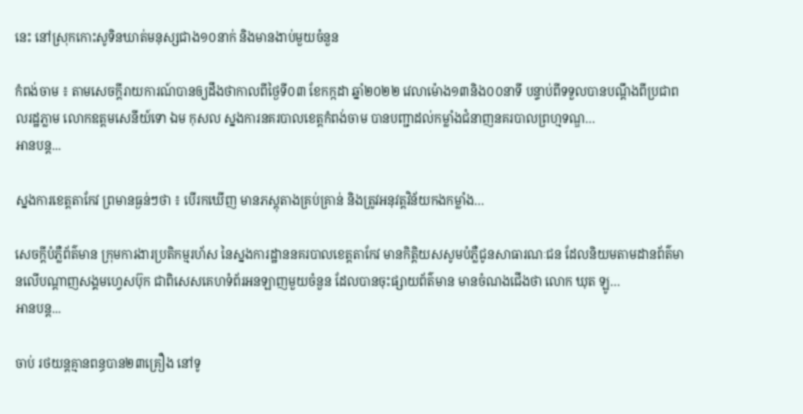នេះ នៅស្រុកកោះសូទិនឃាត់មនុស្សជាង១០នាក់ និងមានងាប់មួយចំនួន

កំពង់ចាម ៖ តាមសេចក្តីរាយការណ៍បានឲ្យដឹងថាកាលពីថ្ងៃទី០៣ ខែកក្កដា ឆ្នាំ២០២២ វេលាម៉ោង១៣និង០០នាទី បន្ទាប់ពីទទួលបានបណ្តឹងពីប្រជាពលរដ្ឋភ្លាម លោកឧត្តមសេនីយ៍ទោ ឯម កុសល ស្នងការនគរបាលខេត្តកំពង់ចាម បានបញ្ជាដល់កម្លាំងជំនាញនគរបាលព្រហ្មទណ្ឌ…
អានបន្ត...

ស្នងការខេត្តតាកែវ ព្រមានធ្ងន់ៗថា ៖ បើរកឃើញ មានភស្តុតាងគ្រប់គ្រាន់ និងត្រូវអនុវត្តវិន័យកងកម្លាំង…

សេចក្តីបំភ្លឺព័ត៌មាន ក្រុមការងារប្រតិកម្មរហ័ស នៃស្នងការដ្ឋាននគរបាលខេត្តតាកែវ មានកិត្តិយសសូមបំភ្លឺជូនសាធារណៈជន ដែលនិយមតាមដានព័ត៌មានលើបណ្តាញសង្គមហ្វេសប៊ុក ជាពិសេសគេហទំព័រអនឡាញមួយចំនួន ដែលបានចុះផ្សាយព័ត៌មាន មានចំណងជើងថា លោក ឃុត ឡូ…
អានបន្ត...

ចាប់ រថយន្តគ្មានពន្ធបាន២៣គ្រឿង នៅទូ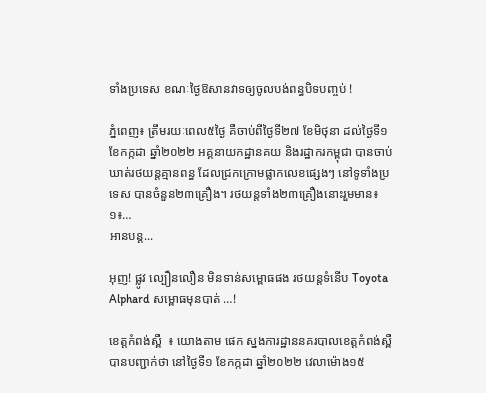ទាំងប្រទេស ខណៈថ្ងៃឱសានវាទឲ្យចូលបង់ពន្ធបិទបញ្ចប់ !

ភ្នំពេញ៖ ត្រឹមរយៈពេល៥ថ្ងៃ គឺចាប់ពីថ្ងៃទី២៧ ខែមិថុនា ដល់ថ្ងៃទី១ ខែកក្កដា ឆ្នាំ២០២២ អគ្គនាយកដ្ឋានគយ និងរដ្ឋាករកម្ពុជា បានចាប់ឃាត់រថយន្តគ្មានពន្ធ ដែលជ្រកក្រោមផ្លាកលេខផ្សេងៗ នៅទូទាំងប្រទេស បានចំនួន២៣គ្រឿង។ រថយន្តទាំង២៣គ្រឿងនោះរួមមាន៖
១៖…
អានបន្ត...

អុញ! ផ្លូវ ល្បឿនលឿន មិនទាន់សម្ពោធផង រថយន្តទំនើប Toyota Alphard សម្ពោធមុនបាត់ …!

ខេត្តកំពង់ស្ពឺ  ៖ យោងតាម ផេក ស្នងការដ្ឋាននគរបាលខេត្តកំពង់ស្ពឺ បានបញ្ជាក់ថា នៅថ្ងៃទី១ ខែកក្កដា ឆ្នាំ២០២២ វេលាម៉ោង១៥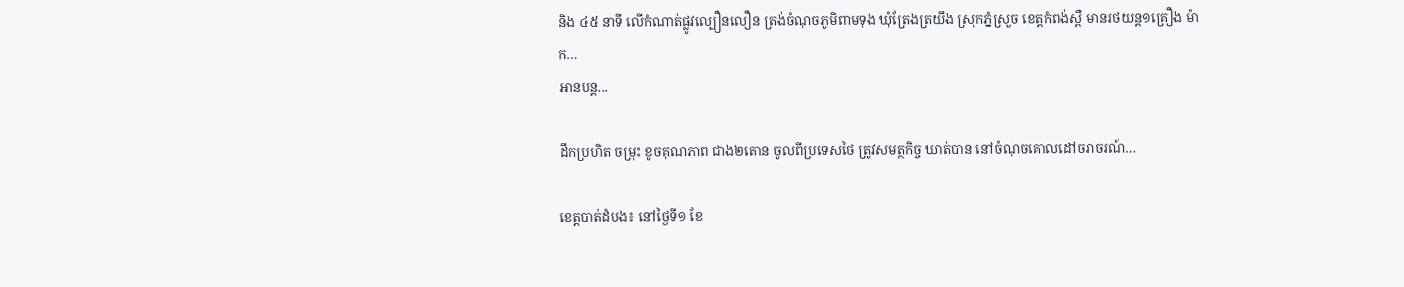និង ៤៥ នាទី លើកំណាត់ផ្លូវល្បឿនលឿន ត្រង់ចំណុចភូមិពាមទុង ឃុំត្រែងត្រយឹង ស្រុកភ្នំស្រួច ខេត្ដកំពង់ស្ពឺ មានរថយន្ត១គ្រឿង ម៉ាក…
អានបន្ត...

ដឹកប្រហិត ចម្រុះ ខូចគុណភាព ជាង២តោន ចូលពីប្រទេសថៃ ត្រូវសមត្ថកិច្ច ឃាត់បាន នៅចំណុចគោលដៅចរាចរណ៍…

ខេត្តបាត់ដំបង៖ នៅថ្ងៃទី១ ខែ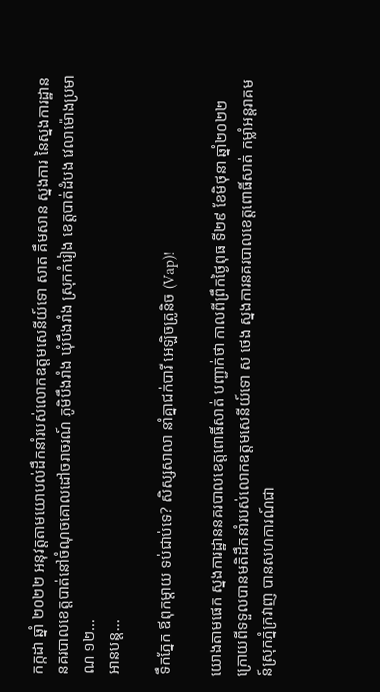កក្កដា ឆ្នាំ ២០២២ អនុវត្តតាមយោបល់ដឹកនាំរបស់លោកឧត្តមសេនីយ៍ទោ សាត គឹមសាន ស្នងការ នៃស្នងការដ្ឋាននគរបាលខេត្តបាត់នៅចំណុចគោលដៅចរាចរណ៍ ភូមិបឹងរាំង ឃុំបឹងរាំង ស្រុកកំរៀង ខេត្តបាត់ដំបង វេលាម៉ោងប្រមាណ ១២…
អានបន្ត...

ទឹកភ្នែក ឪពុកម្តាយ ទប់ជាប់ទេ? សិស្សសាលា នាំគ្នាជក់បារី អេឡិចត្រូនិច (Vap)!

យោងតាមផេក ស្នងការដ្ឋាននគរបាលខេត្តពោធិ៍សាត់ បញ្ជាក់ថា កាលពីព្រឹកថ្ងៃពុធ ទី២៩ ខែមិថុនា ឆ្នាំ២០២២ ក្រោយពីទទួលបានមតិដឹកនាំរបស់លោកឧត្តមសេនីយ៍ទោ ស ថេង ស្នងការនគរបាលខេត្តពោធិ៍សាត់ កម្លាំអន្តរាគមន៍ស្រុកភ្នំក្រវាញ បានសហការណ៍ជា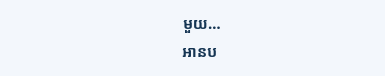មួយ…
អានប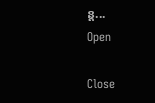ន្ត...
Open

Close